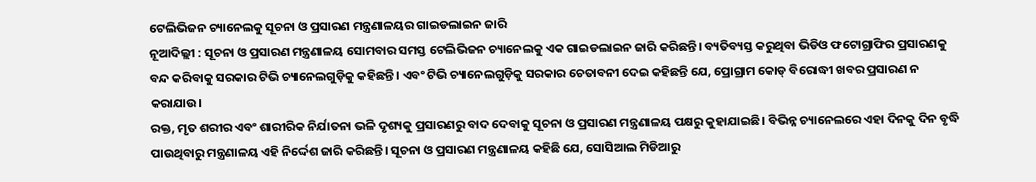ଟେଲିଭିଜନ ଚ୍ୟାନେଲକୁ ସୂଚନା ଓ ପ୍ରସାରଣ ମନ୍ତ୍ରଣାଳୟର ଗାଇଡଲାଇନ ଜାରି
ନୂଆଦିଲ୍ଲୀ : ସୂଚନା ଓ ପ୍ରସାରଣ ମନ୍ତ୍ରଣାଳୟ ସୋମବାର ସମସ୍ତ ଟେଲିଭିଜନ ଚ୍ୟାନେଲକୁ ଏକ ଗାଇଡଲାଇନ ଜାରି କରିଛନ୍ତି। ବ୍ୟତିବ୍ୟସ୍ତ କରୁଥିବା ଭିଡିଓ ଫଟୋଗ୍ରାଫିର ପ୍ରସାରଣକୁ ବନ୍ଦ କରିବାକୁ ସରକାର ଟିଭି ଚ୍ୟାନେଲଗୁଡ଼ିକୁ କହିଛନ୍ତି। ଏବଂ ଟିଭି ଚ୍ୟାନେଲଗୁଡ଼ିକୁ ସରକାର ଚେତାବନୀ ଦେଇ କହିଛନ୍ତି ଯେ, ପ୍ରୋଗ୍ରାମ କୋଡ୍ ବିରୋଦ୍ଧୀ ଖବର ପ୍ରସାରଣ ନ କରାଯାଉ।
ରକ୍ତ, ମୃତ ଶରୀର ଏବଂ ଶାରୀରିକ ନିର୍ଯାତନା ଭଳି ଦୃଶ୍ୟକୁ ପ୍ରସାରଣରୁ ବାଦ ଦେବାକୁ ସୂଚନା ଓ ପ୍ରସାରଣ ମନ୍ତ୍ରଣାଳୟ ପକ୍ଷରୁ କୁହାଯାଇଛି। ବିଭିନ୍ନ ଚ୍ୟାନେଲରେ ଏହା ଦିନକୁ ଦିନ ବୃଦ୍ଧି ପାଉଥିବାରୁ ମନ୍ତ୍ରଣାଳୟ ଏହି ନିର୍ଦ୍ଦେଶ ଜାରି କରିଛନ୍ତି। ସୂଚନା ଓ ପ୍ରସାରଣ ମନ୍ତ୍ରଣାଳୟ କହିଛି ଯେ, ସୋସିଆଲ ମିଡିଆରୁ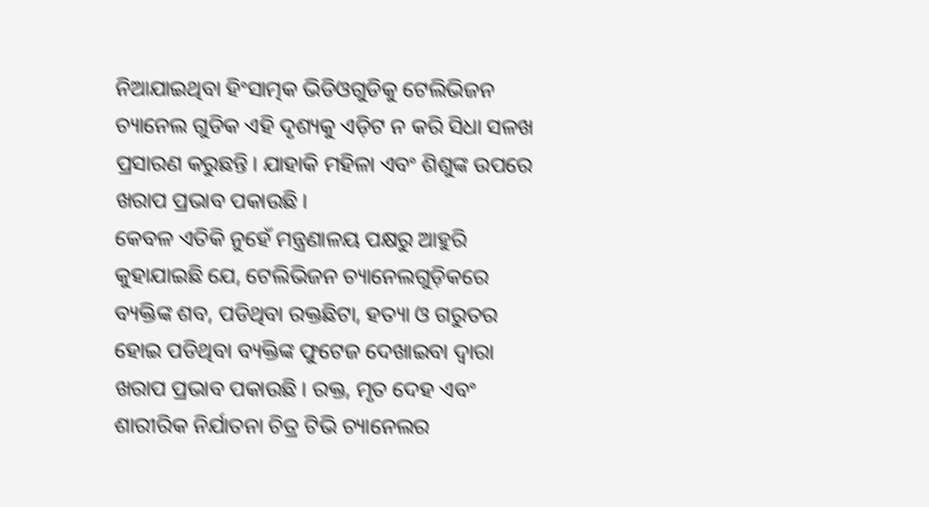ନିଆଯାଇଥିବା ହିଂସାତ୍ମକ ଭିଡିଓଗୁଡିକୁ ଟେଲିଭିଜନ ଚ୍ୟାନେଲ ଗୁଡିକ ଏହି ଦୃଶ୍ୟକୁ ଏଡ଼ିଟ ନ କରି ସିଧା ସଳଖ ପ୍ରସାରଣ କରୁଛନ୍ତି। ଯାହାକି ମହିଳା ଏବଂ ଶିଶୁଙ୍କ ଉପରେ ଖରାପ ପ୍ରଭାବ ପକାଉଛି।
କେବଳ ଏତିକି ନୁହେଁ ମନ୍ତ୍ରଣାଳୟ ପକ୍ଷରୁ ଆହୁରି କୁହାଯାଇଛି ଯେ, ଟେଲିଭିଜନ ଚ୍ୟାନେଲଗୁଡ଼ିକରେ ବ୍ୟକ୍ତିଙ୍କ ଶବ, ପଡିଥିବା ରକ୍ତଛିଟା, ହତ୍ୟା ଓ ଗରୁତର ହୋଇ ପଡିଥିବା ବ୍ୟକ୍ତିଙ୍କ ଫୁଟେଜ ଦେଖାଇବା ଦ୍ବାରା ଖରାପ ପ୍ରଭାବ ପକାଉଛି। ରକ୍ତ, ମୃତ ଦେହ ଏବଂ ଶାରୀରିକ ନିର୍ଯାତନା ଚିତ୍ର ଟିଭି ଚ୍ୟାନେଲର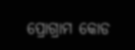ପ୍ରୋଗ୍ରାମ କୋଡ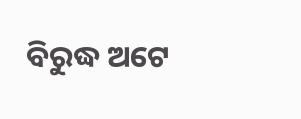ବିରୁଦ୍ଧ ଅଟେ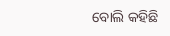ବୋଲି କହିଛି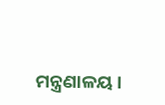ମନ୍ତ୍ରଣାଳୟ ।